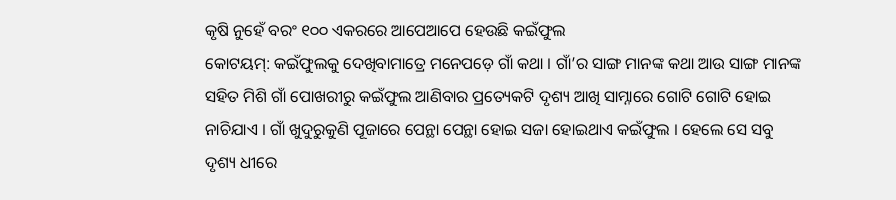କୃଷି ନୁହେଁ ବରଂ ୧୦୦ ଏକରରେ ଆପେଆପେ ହେଉଛି କଇଁଫୁଲ
କୋଟୟମ୍: କଇଁଫୁଲକୁ ଦେଖିବାମାତ୍ରେ ମନେପଡ଼େ ଗାଁ କଥା । ଗାଁ’ର ସାଙ୍ଗ ମାନଙ୍କ କଥା ଆଉ ସାଙ୍ଗ ମାନଙ୍କ ସହିତ ମିଶି ଗାଁ ପୋଖରୀରୁ କଇଁଫୁଲ ଆଣିବାର ପ୍ରତ୍ୟେକଟି ଦୃଶ୍ୟ ଆଖି ସାମ୍ନାରେ ଗୋଟି ଗୋଟି ହୋଇ ନାଚିଯାଏ । ଗାଁ ଖୁଦୁରୁକୁଣି ପୂଜାରେ ପେନ୍ଥା ପେନ୍ଥା ହୋଇ ସଜା ହୋଇଥାଏ କଇଁଫୁଲ । ହେଲେ ସେ ସବୁ ଦୃଶ୍ୟ ଧୀରେ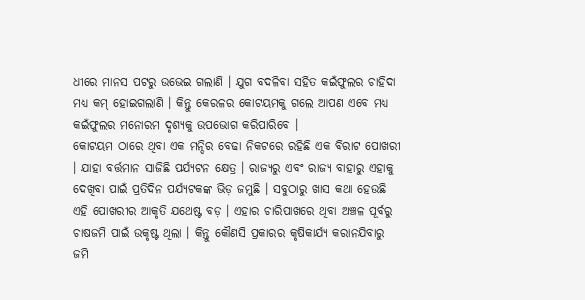ଧୀରେ ମାନସ ପଟରୁ ଉଭେଇ ଗଲାଣି । ଯୁଗ ବଦଳିବା ସହିତ କଇଁଫୁଲର ଚାହିଦା ମଧ୍ୟ କମ୍ ହୋଇଗଲାଣି । କିନ୍ତୁ କେରଳର କୋଟୟମକୁ ଗଲେ ଆପଣ ଏବେ ମଧ୍ୟ କଇଁଫୁଲର ମନୋରମ ଦୃଶ୍ୟକୁ ଉପଭୋଗ କରିପାରିବେ ।
କୋଟୟମ ଠାରେ ଥିବା ଏକ ମନ୍ଦିର ବେଢା ନିକଟରେ ରହିଛି ଏକ ବିରାଟ ପୋଖରୀ । ଯାହା ବର୍ତ୍ତମାନ ସାଜିଛି ପର୍ଯ୍ୟଟନ କ୍ଷେତ୍ର । ରାଜ୍ୟରୁ ଏବଂ ରାଜ୍ୟ ବାହାରୁ ଏହାକୁ ଦେଖିବା ପାଇଁ ପ୍ରତିଦିନ ପର୍ଯ୍ୟଟକଙ୍କ ଭିଡ଼ ଜମୁଛି । ସବୁଠାରୁ ଖାସ କଥା ହେଉଛି ଏହି ପୋଖରୀର ଆକୃତି ଯଥେଷ୍ଟ ବଡ଼ । ଏହାର ଚାରିପାଖରେ ଥିବା ଅଞ୍ଚଳ ପୂର୍ବରୁ ଚାଷଜମି ପାଇଁ ଉକୃଷ୍ଟ ଥିଲା । କିନ୍ତୁ କୌଣସି ପ୍ରକାରର କୃଷିକାର୍ଯ୍ୟ କରାନଯିବାରୁ ଜମି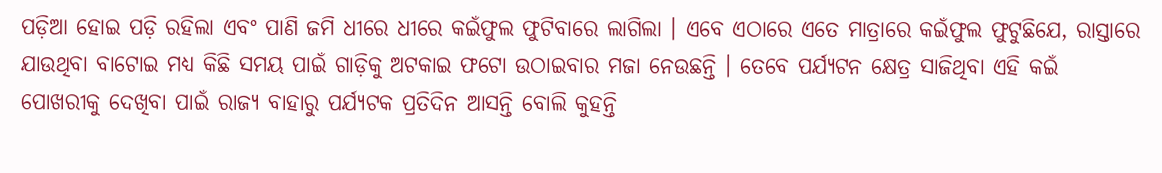ପଡ଼ିଆ ହୋଇ ପଡ଼ି ରହିଲା ଏବଂ ପାଣି ଜମି ଧୀରେ ଧୀରେ କଇଁଫୁଲ ଫୁଟିବାରେ ଲାଗିଲା । ଏବେ ଏଠାରେ ଏତେ ମାତ୍ରାରେ କଇଁଫୁଲ ଫୁଟୁଛିଯେ, ରାସ୍ତାରେ ଯାଉଥିବା ବାଟୋଇ ମଧ୍ୟ କିଛି ସମୟ ପାଇଁ ଗାଡ଼ିକୁ ଅଟକାଇ ଫଟୋ ଉଠାଇବାର ମଜା ନେଉଛନ୍ତି । ତେବେ ପର୍ଯ୍ୟଟନ କ୍ଷେତ୍ର ସାଜିଥିବା ଏହି କଇଁ ପୋଖରୀକୁ ଦେଖିବା ପାଇଁ ରାଜ୍ୟ ବାହାରୁ ପର୍ଯ୍ୟଟକ ପ୍ରତିଦିନ ଆସନ୍ତି ବୋଲି କୁହନ୍ତି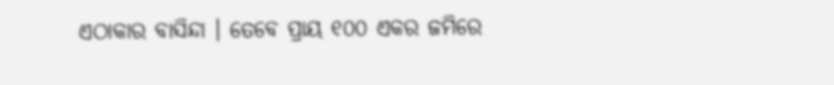ଏଠାକାର ବାସିନ୍ଦା । ତେବେ ପ୍ରାୟ ୧୦୦ ଏକର ଜମିରେ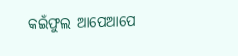କଇଁଫୁଲ ଆପେଆପେ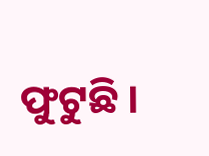ଫୁଟୁଛି ।